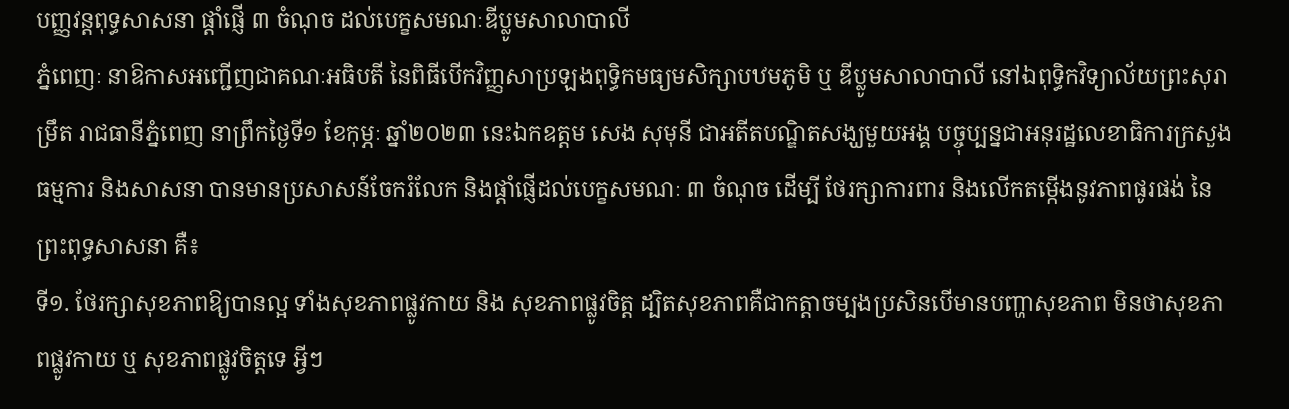បញ្ញវន្តពុទ្ធសាសនា ផ្តាំផ្ញើ ៣ ចំណុច ដល់បេក្ខសមណៈឌីប្លូមសាលាបាលី
ភ្នំពេញៈ នាឱកាសអញ្ជើញជាគណៈអធិបតី នៃពិធីបើកវិញ្ញសាប្រឡងពុទ្ធិកមធ្យមសិក្សាបឋមភូមិ ឬ ឌីប្លូមសាលាបាលី នៅឯពុទ្ធិកវិទ្យាល័យព្រះសុរាម្រឹត រាជធានីភ្នំពេញ នាព្រឹកថ្ងៃទី១ ខែកុម្ភៈ ឆ្នាំ២០២៣ នេះឯកឧត្តម សេង សុមុនី ជាអតីតបណ្ឌិតសង្ឃមួយអង្គ បច្ចុប្បន្នជាអនុរដ្ឋលេខាធិការក្រសួងធម្មការ និងសាសនា បានមានប្រសាសន៍ចែករំលែក និងផ្តាំផ្ញើដល់បេក្ខសមណៈ ៣ ចំណុច ដើម្បី ថែរក្សាការពារ និងលើកតម្កើងនូវភាពផូរផង់ នៃព្រះពុទ្ធសាសនា គឺ៖
ទី១. ថែរក្សាសុខភាពឱ្យបានល្អ ទាំងសុខភាពផ្លូវកាយ និង សុខភាពផ្លូវចិត្ត ដ្បិតសុខភាពគឺជាកត្តាចម្បងប្រសិនបើមានបញ្ហាសុខភាព មិនថាសុខភាពផ្លូវកាយ ឬ សុខភាពផ្លូវចិត្តទេ អ្វីៗ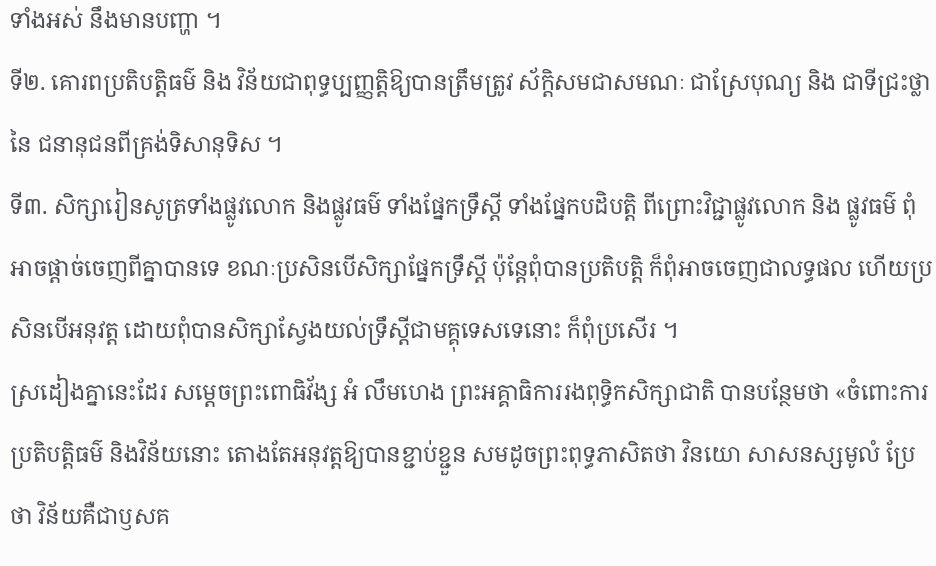ទាំងអស់ នឹងមានបញ្ហា ។
ទី២. គោរពប្រតិបត្តិធម៌ និង វិន័យជាពុទ្ធប្បញ្ញត្តិឱ្យបានត្រឹមត្រូវ ស័ក្តិសមជាសមណៈ ជាស្រែបុណ្យ និង ជាទីជ្រះថ្លា នៃ ជនានុជនពីគ្រង់ទិសានុទិស ។
ទី៣. សិក្សារៀនសូត្រទាំងផ្លូវលោក និងផ្លូវធម៌ ទាំងផ្នែកទ្រឹស្តី ទាំងផ្នែកបដិបត្តិ ពីព្រោះវិជ្ជាផ្លូវលោក និង ផ្លូវធម៌ ពុំអាចផ្តាច់ចេញពីគ្នាបានទេ ខណៈប្រសិនបើសិក្សាផ្នែកទ្រឹស្តី ប៉ុន្តែពុំបានប្រតិបត្តិ ក៏ពុំអាចចេញជាលទ្ធផល ហើយប្រសិនបើអនុវត្ត ដោយពុំបានសិក្សាស្វែងយល់ទ្រឹស្តីជាមគ្គុទេសទេនោះ ក៏ពុំប្រសើរ ។
ស្រដៀងគ្នានេះដែរ សម្តេចព្រះពោធិវ័ង្ស អំ លឹមហេង ព្រះអគ្គាធិការរងពុទ្ធិកសិក្សាជាតិ បានបន្ថែមថា «ចំពោះការប្រតិបត្តិធម៌ និងវិន័យនោះ តោងតែអនុវត្តឱ្យបានខ្ជាប់ខ្ជួន សមដូចព្រះពុទ្ធភាសិតថា វិនយោ សាសនស្សមូលំ ប្រែថា វិន័យគឺជាឫសគ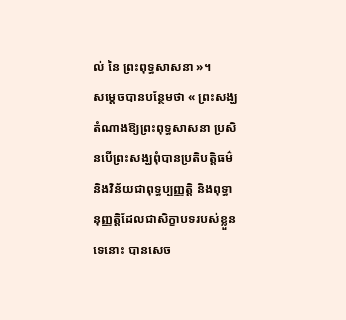ល់ នៃ ព្រះពុទ្ធសាសនា »។
សម្តេចបានបន្ថែមថា « ព្រះសង្ឃតំណាងឱ្យព្រះពុទ្ធសាសនា ប្រសិនបើព្រះសង្ឃពុំបានប្រតិបត្តិធម៌ និងវិន័យជាពុទ្ធប្បញ្ញត្តិ និងពុទ្ធានុញ្ញត្តិដែលជាសិក្ខាបទរបស់ខ្លួនទេនោះ បានសេច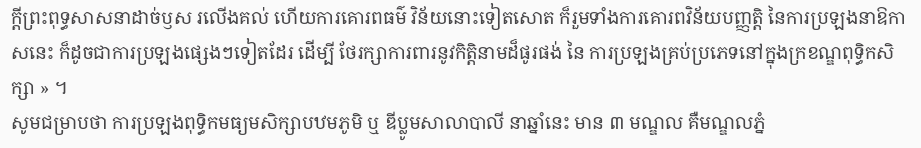ក្តីព្រះពុទ្ធសាសនាដាច់ឫស រលើងគល់ ហើយការគោរពធម៌ វិន័យនោះទៀតសោត ក៏រួមទាំងការគោរពវិន័យបញ្ញត្តិ នៃការប្រឡងនាឱកាសនេះ ក៏ដូចជាការប្រឡងផ្សេងៗទៀតដែរ ដើម្បី ថែរក្សាការពារនូវកិត្តិនាមដ៏ផូរផង់ នៃ ការប្រឡងគ្រប់ប្រភេទនៅក្នុងក្រខណ្ឌពុទ្ធិកសិក្សា » ។
សូមជម្រាបថា ការប្រឡងពុទ្ធិកមធ្យមសិក្សាបឋមភូមិ ឬ ឌីប្លូមសាលាបាលី នាឆ្នាំនេះ មាន ៣ មណ្ឌល គឺមណ្ឌលភ្នំ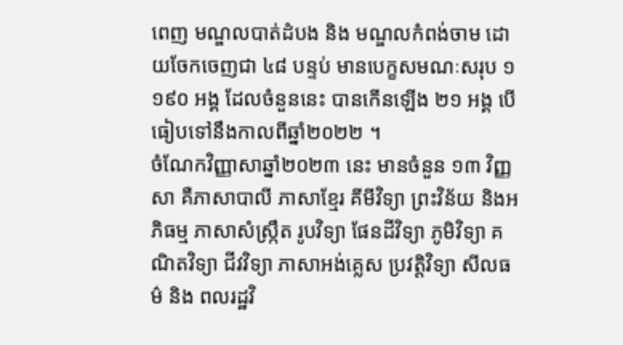ពេញ មណ្ឌលបាត់ដំបង និង មណ្ឌលកំពង់ចាម ដោយចែកចេញជា ៤៨ បន្ទប់ មានបេក្ខសមណៈសរុប ១ ១៩០ អង្គ ដែលចំនួននេះ បានកើនឡើង ២១ អង្គ បើធៀបទៅនឹងកាលពីឆ្នាំ២០២២ ។
ចំណែកវិញ្ញាសាឆ្នាំ២០២៣ នេះ មានចំនួន ១៣ វិញ្ញសា គឺភាសាបាលី ភាសាខ្មែរ គីមីវិទ្យា ព្រះវិន័យ និងអភិធម្ម ភាសាសំស្ក្រឹត រូបវិទ្យា ផែនដីវិទ្យា ភូមិវិទ្យា គណិតវិទ្យា ជីវវិទ្យា ភាសាអង់គ្លេស ប្រវត្តិវិទ្យា សីលធម៌ និង ពលរដ្ឋវិ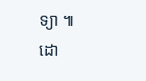ទ្យា ៕
ដោ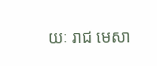យៈ រាជ មេសា